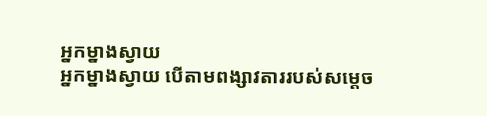អ្នកម្នាងស្វាយ
អ្នកម្នាងស្វាយ បើតាមពង្សាវតាររបស់សម្ដេច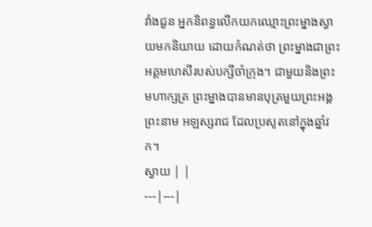វាំងជួន អ្នកនិពន្ធលើកយកឈ្មោះព្រះម្នាងស្វាយមកនិយាយ ដោយកំណត់ថា ព្រះម្នាងជាព្រះអគ្គមហេសីរបស់បក្សីចាំក្រុង។ ជាមួយនិងព្រះមហាក្សត្រ ព្រះម្នាងបានមានបុត្រមួយព្រះអង្គព្រះនាម អឡស្សរាជ ដែលប្រសូតនៅក្នុងឆ្នាំវក។
ស្វាយ | |
---|---|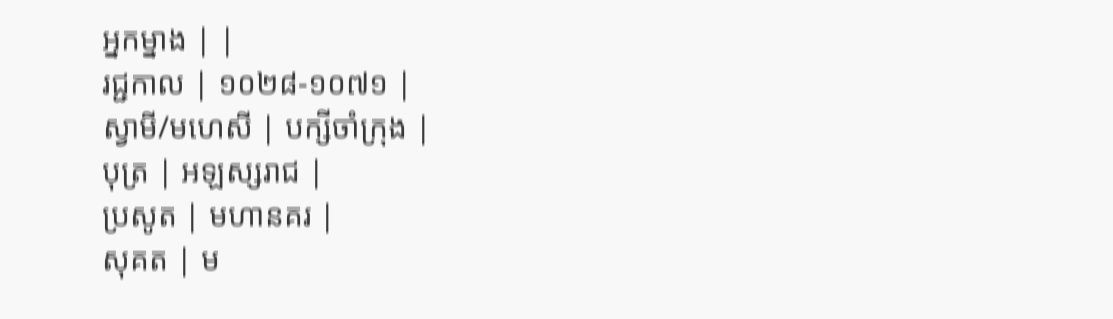អ្នកម្នាង | |
រជ្ជកាល | ១០២៨-១០៧១ |
ស្វាមី/មហេសី | បក្សីចាំក្រុង |
បុត្រ | អឡស្សរាជ |
ប្រសូត | មហានគរ |
សុគត | ម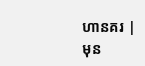ហានគរ |
មុន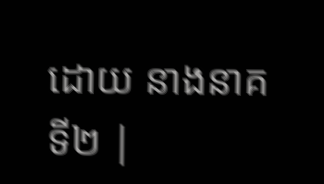ដោយ នាងនាគទី២ |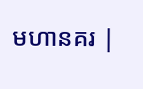មហានគរ |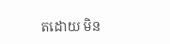តដោយ មិន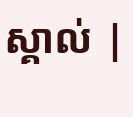ស្គាល់ |